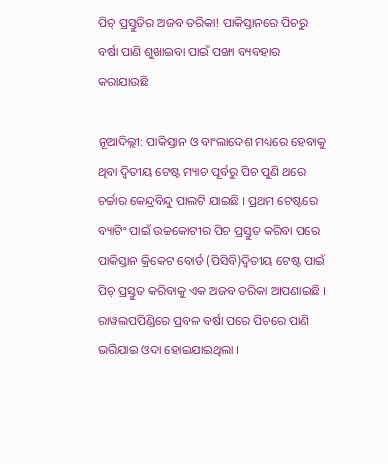ପିଚ୍ ପ୍ରସ୍ତୁତିର ଅଜବ ତରିକା! ପାକିସ୍ତାନରେ ପିଚରୁ ବର୍ଷା ପାଣି ଶୁଖାଇବା ପାଇଁ ପଙ୍ଖା ବ୍ୟବହାର କରାଯାଉଛି

ନୂଆଦିଲ୍ଲୀ: ପାକିସ୍ତାନ ଓ ବାଂଲାଦେଶ ମଧ୍ୟରେ ହେବାକୁ ଥିବା ଦ୍ୱିତୀୟ ଟେଷ୍ଟ ମ୍ୟାଚ ପୂର୍ବରୁ ପିଚ ପୁଣି ଥରେ ଚର୍ଚ୍ଚାର କେନ୍ଦ୍ରବିନ୍ଦୁ ପାଲଟି ଯାଇଛି । ପ୍ରଥମ ଟେଷ୍ଟରେ ବ୍ୟାଟିଂ ପାଇଁ ଉଚ୍ଚକୋଟୀର ପିଚ ପ୍ରସ୍ତୁତ କରିବା ପରେ ପାକିସ୍ତାନ କ୍ରିକେଟ ବୋର୍ଡ (ପିସିବି)ଦ୍ୱିତୀୟ ଟେଷ୍ଟ ପାଇଁ ପିଚ୍ ପ୍ରସ୍ତୁତ କରିବାକୁ ଏକ ଅଜବ ତରିକା ଆପଣାଇଛି । ରାୱଲପପିଣ୍ଡିରେ ପ୍ରବଳ ବର୍ଷା ପରେ ପିଚରେ ପାଣି ଭରିଯାଇ ଓଦା ହୋଇଯାଇଥିଲା ।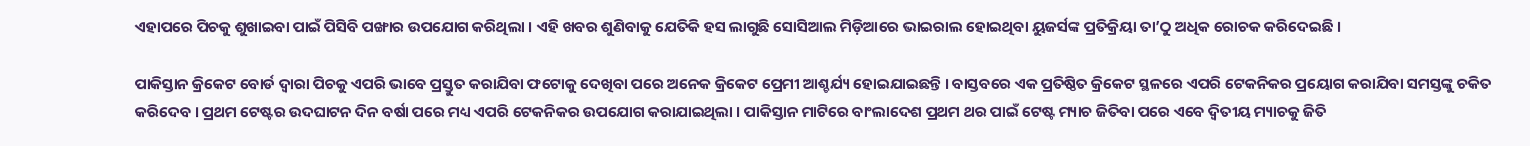ଏହାପରେ ପିଚକୁ ଶୁଖାଇବା ପାଇଁ ପିସିବି ପଙ୍ଖାର ଉପଯୋଗ କରିଥିଲା । ଏହି ଖବର ଶୁଣିବାକୁ ଯେତିକି ହସ ଲାଗୁଛି ସୋସିଆଲ ମିଡ଼ିଆରେ ଭାଇରାଲ ହୋଇଥିବା ୟୁଜର୍ସଙ୍କ ପ୍ରତିକ୍ରିୟା ତା’ଠୁ ଅଧିକ ରୋଚକ କରିଦେଇଛି ।

ପାକିସ୍ତାନ କ୍ରିକେଟ ବୋର୍ଡ ଦ୍ୱାରା ପିଚକୁ ଏପରି ଭାବେ ପ୍ରସ୍ତୁତ କରାଯିବା ଫଟୋକୁ ଦେଖିବା ପରେ ଅନେକ କ୍ରିକେଟ ପ୍ରେମୀ ଆଶ୍ଚର୍ଯ୍ୟ ହୋଇଯାଇଛନ୍ତି । ବାସ୍ତବରେ ଏକ ପ୍ରତିଷ୍ଠିତ କ୍ରିକେଟ ସ୍ଥଳରେ ଏପରି ଟେକନିକର ପ୍ରୟୋଗ କରାଯିବା ସମସ୍ତଙ୍କୁ ଚକିତ କରିଦେବ । ପ୍ରଥମ ଟେଷ୍ଟର ଉଦଘାଟନ ଦିନ ବର୍ଷା ପରେ ମଧ୍ୟ ଏପରି ଟେକନିକର ଉପଯୋଗ କରାଯାଇଥିଲା । ପାକିସ୍ତାନ ମାଟିରେ ବାଂଲାଦେଶ ପ୍ରଥମ ଥର ପାଇଁ ଟେଷ୍ଟ ମ୍ୟାଚ ଜିତିବା ପରେ ଏବେ ଦ୍ୱିତୀୟ ମ୍ୟାଚକୁ ଜିତି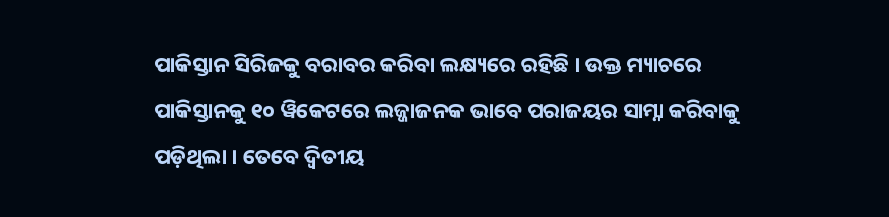ପାକିସ୍ତାନ ସିରିଜକୁ ବରାବର କରିବା ଲକ୍ଷ୍ୟରେ ରହିଛି । ଉକ୍ତ ମ୍ୟାଚରେ ପାକିସ୍ତାନକୁ ୧୦ ୱିକେଟରେ ଲଜ୍ଜାଜନକ ଭାବେ ପରାଜୟର ସାମ୍ନା କରିବାକୁ ପଡ଼ିଥିଲା । ତେବେ ଦ୍ୱିତୀୟ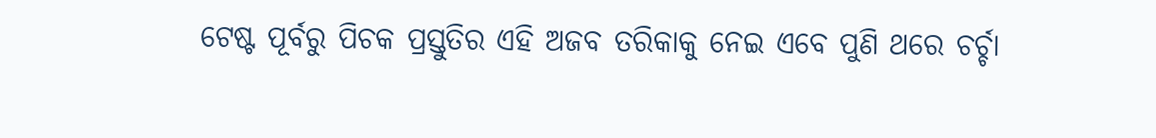ଟେଷ୍ଟ ପୂର୍ବରୁ ପିଚକ ପ୍ରସ୍ତୁତିର ଏହି ଅଜବ ତରିକାକୁ ନେଇ ଏବେ ପୁଣି ଥରେ ଚର୍ଚ୍ଚା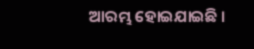ଆରମ୍ଭ ହୋଇଯାଇଛି ।